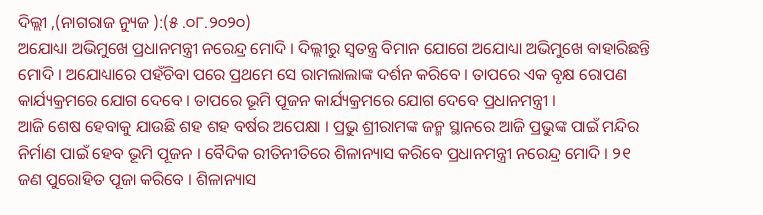ଦିଲ୍ଲୀ ,(ନାଗରାଜ ନ୍ୟୁଜ ):(୫ .୦୮.୨୦୨୦)
ଅଯୋଧ୍ୟା ଅଭିମୁଖେ ପ୍ରଧାନମନ୍ତ୍ରୀ ନରେନ୍ଦ୍ର ମୋଦି । ଦିଲ୍ଲୀରୁ ସ୍ୱତନ୍ତ୍ର ବିମାନ ଯୋଗେ ଅଯୋଧ୍ୟା ଅଭିମୁଖେ ବାହାରିଛନ୍ତି ମୋଦି । ଅଯୋଧ୍ୟାରେ ପହଁଚିବା ପରେ ପ୍ରଥମେ ସେ ରାମଲାଲାଙ୍କ ଦର୍ଶନ କରିବେ । ତାପରେ ଏକ ବୃକ୍ଷ ରୋପଣ କାର୍ଯ୍ୟକ୍ରମରେ ଯୋଗ ଦେବେ । ତାପରେ ଭୂମି ପୂଜନ କାର୍ଯ୍ୟକ୍ରମରେ ଯୋଗ ଦେବେ ପ୍ରଧାନମନ୍ତ୍ରୀ ।
ଆଜି ଶେଷ ହେବାକୁ ଯାଉଛି ଶହ ଶହ ବର୍ଷର ଅପେକ୍ଷା । ପ୍ରଭୁ ଶ୍ରୀରାମଙ୍କ ଜନ୍ମ ସ୍ଥାନରେ ଆଜି ପ୍ରଭୁଙ୍କ ପାଇଁ ମନ୍ଦିର ନିର୍ମାଣ ପାଇଁ ହେବ ଭୂମି ପୂଜନ । ବୈଦିକ ରୀତିନୀତିରେ ଶିଳାନ୍ୟାସ କରିବେ ପ୍ରଧାନମନ୍ତ୍ରୀ ନରେନ୍ଦ୍ର ମୋଦି । ୨୧ ଜଣ ପୁରୋହିତ ପୂଜା କରିବେ । ଶିଳାନ୍ୟାସ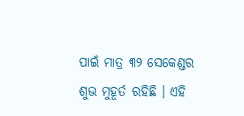ପାଇଁ ମାତ୍ର ୩୨ ସେକେଣ୍ଡର ଶୁଭ ମୁହୂର୍ତ ରହିଛି । ଏହି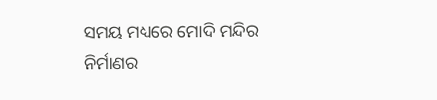ସମୟ ମଧ୍ୟରେ ମୋଦି ମନ୍ଦିର ନିର୍ମାଣର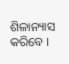ଶିଳାନ୍ୟାସ କରିବେ ।